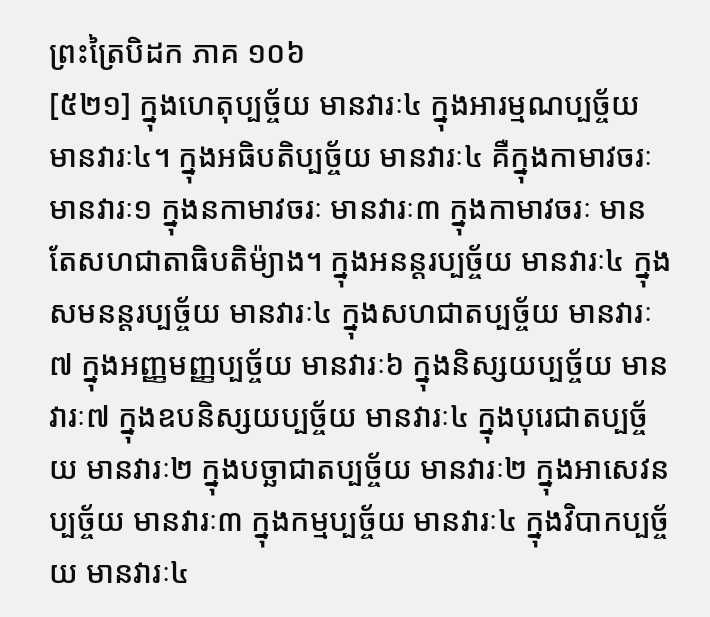ព្រះត្រៃបិដក ភាគ ១០៦
[៥២១] ក្នុងហេតុប្បច្ច័យ មានវារៈ៤ ក្នុងអារម្មណប្បច្ច័យ មានវារៈ៤។ ក្នុងអធិបតិប្បច្ច័យ មានវារៈ៤ គឺក្នុងកាមាវចរៈ មានវារៈ១ ក្នុងនកាមាវចរៈ មានវារៈ៣ ក្នុងកាមាវចរៈ មានតែសហជាតាធិបតិម៉្យាង។ ក្នុងអនន្តរប្បច្ច័យ មានវារៈ៤ ក្នុងសមនន្តរប្បច្ច័យ មានវារៈ៤ ក្នុងសហជាតប្បច្ច័យ មានវារៈ៧ ក្នុងអញ្ញមញ្ញប្បច្ច័យ មានវារៈ៦ ក្នុងនិស្សយប្បច្ច័យ មានវារៈ៧ ក្នុងឧបនិស្សយប្បច្ច័យ មានវារៈ៤ ក្នុងបុរេជាតប្បច្ច័យ មានវារៈ២ ក្នុងបច្ឆាជាតប្បច្ច័យ មានវារៈ២ ក្នុងអាសេវនប្បច្ច័យ មានវារៈ៣ ក្នុងកម្មប្បច្ច័យ មានវារៈ៤ ក្នុងវិបាកប្បច្ច័យ មានវារៈ៤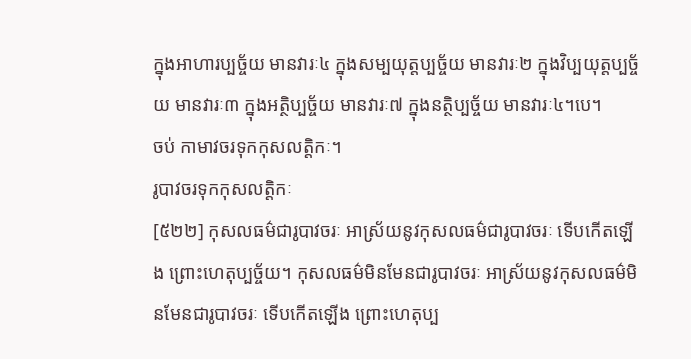ក្នុងអាហារប្បច្ច័យ មានវារៈ៤ ក្នុងសម្បយុត្តប្បច្ច័យ មានវារៈ២ ក្នុងវិប្បយុត្តប្បច្ច័យ មានវារៈ៣ ក្នុងអត្ថិប្បច្ច័យ មានវារៈ៧ ក្នុងនត្ថិប្បច្ច័យ មានវារៈ៤។បេ។
ចប់ កាមាវចរទុកកុសលត្តិកៈ។
រូបាវចរទុកកុសលត្តិកៈ
[៥២២] កុសលធម៌ជារូបាវចរៈ អាស្រ័យនូវកុសលធម៌ជារូបាវចរៈ ទើបកើតឡើង ព្រោះហេតុប្បច្ច័យ។ កុសលធម៌មិនមែនជារូបាវចរៈ អាស្រ័យនូវកុសលធម៌មិនមែនជារូបាវចរៈ ទើបកើតឡើង ព្រោះហេតុប្ប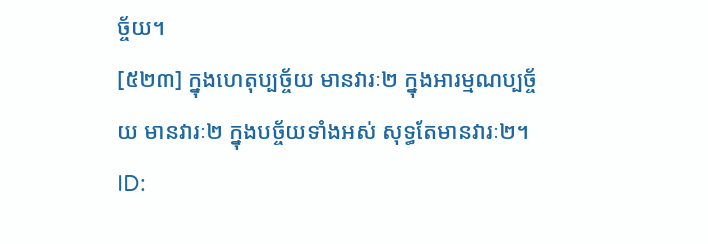ច្ច័យ។
[៥២៣] ក្នុងហេតុប្បច្ច័យ មានវារៈ២ ក្នុងអារម្មណប្បច្ច័យ មានវារៈ២ ក្នុងបច្ច័យទាំងអស់ សុទ្ធតែមានវារៈ២។
ID: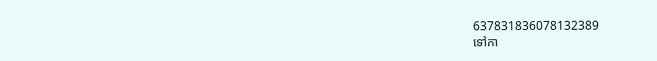637831836078132389
ទៅកា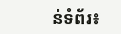ន់ទំព័រ៖